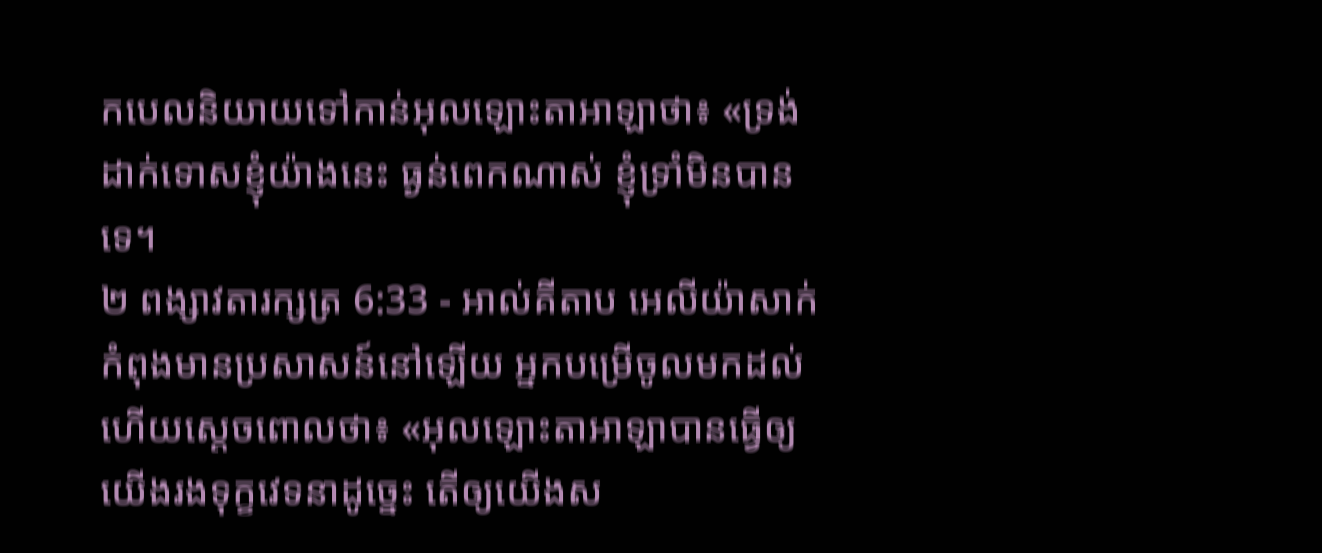កបេលនិយាយទៅកាន់អុលឡោះតាអាឡាថា៖ «ទ្រង់ដាក់ទោសខ្ញុំយ៉ាងនេះ ធ្ងន់ពេកណាស់ ខ្ញុំទ្រាំមិនបានទេ។
២ ពង្សាវតារក្សត្រ 6:33 - អាល់គីតាប អេលីយ៉ាសាក់កំពុងមានប្រសាសន៍នៅឡើយ អ្នកបម្រើចូលមកដល់ ហើយស្តេចពោលថា៖ «អុលឡោះតាអាឡាបានធ្វើឲ្យយើងរងទុក្ខវេទនាដូច្នេះ តើឲ្យយើងស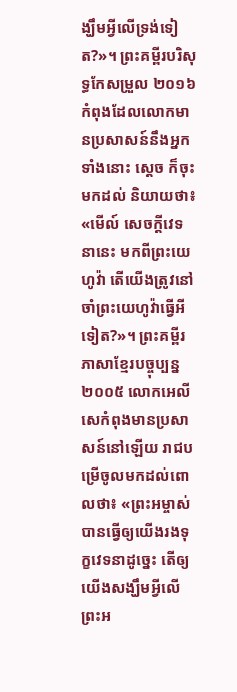ង្ឃឹមអ្វីលើទ្រង់ទៀត?»។ ព្រះគម្ពីរបរិសុទ្ធកែសម្រួល ២០១៦ កំពុងដែលលោកមានប្រសាសន៍នឹងអ្នកទាំងនោះ ស្ដេច ក៏ចុះមកដល់ និយាយថា៖ «មើល៍ សេចក្ដីវេទនានេះ មកពីព្រះយេហូវ៉ា តើយើងត្រូវនៅចាំព្រះយេហូវ៉ាធ្វើអីទៀត?»។ ព្រះគម្ពីរភាសាខ្មែរបច្ចុប្បន្ន ២០០៥ លោកអេលីសេកំពុងមានប្រសាសន៍នៅឡើយ រាជបម្រើចូលមកដល់ពោលថា៖ «ព្រះអម្ចាស់បានធ្វើឲ្យយើងរងទុក្ខវេទនាដូច្នេះ តើឲ្យយើងសង្ឃឹមអ្វីលើព្រះអ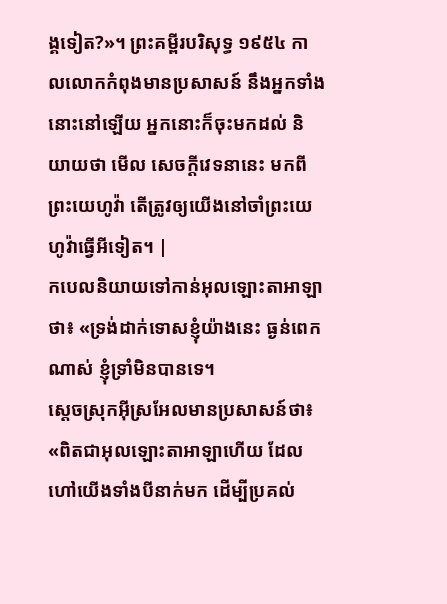ង្គទៀត?»។ ព្រះគម្ពីរបរិសុទ្ធ ១៩៥៤ កាលលោកកំពុងមានប្រសាសន៍ នឹងអ្នកទាំងនោះនៅឡើយ អ្នកនោះក៏ចុះមកដល់ និយាយថា មើល សេចក្ដីវេទនានេះ មកពីព្រះយេហូវ៉ា តើត្រូវឲ្យយើងនៅចាំព្រះយេហូវ៉ាធ្វើអីទៀត។ |
កបេលនិយាយទៅកាន់អុលឡោះតាអាឡាថា៖ «ទ្រង់ដាក់ទោសខ្ញុំយ៉ាងនេះ ធ្ងន់ពេកណាស់ ខ្ញុំទ្រាំមិនបានទេ។
ស្តេចស្រុកអ៊ីស្រអែលមានប្រសាសន៍ថា៖ «ពិតជាអុលឡោះតាអាឡាហើយ ដែលហៅយើងទាំងបីនាក់មក ដើម្បីប្រគល់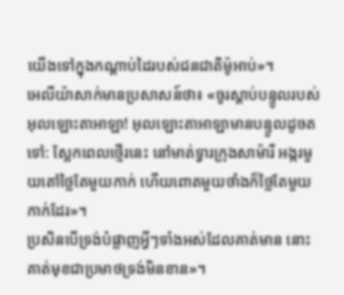យើងទៅក្នុងកណ្តាប់ដៃរបស់ជនជាតិម៉ូអាប់»។
អេលីយ៉ាសាក់មានប្រសាសន៍ថា៖ «ចូរស្តាប់បន្ទូលរបស់អុលឡោះតាអាឡា! អុលឡោះតាអាឡាមានបន្ទូលដូចតទៅ: ស្អែកពេលថ្មើរនេះ នៅមាត់ទ្វារក្រុងសាម៉ារី អង្ករមួយតៅថ្លៃតែមួយកាក់ ហើយពោតមួយថាំងក៏ថ្លៃតែមួយកាក់ដែរ»។
ប្រសិនបើទ្រង់បំផ្លាញអ្វីៗទាំងអស់ដែលគាត់មាន នោះគាត់មុខជាប្រមាថទ្រង់មិនខាន»។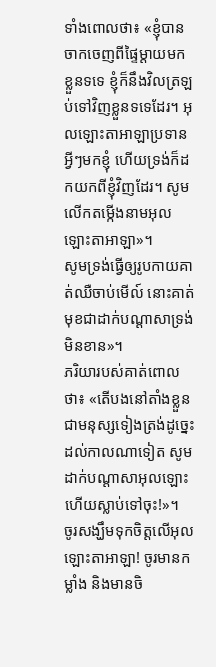ទាំងពោលថា៖ «ខ្ញុំបានចាកចេញពីផ្ទៃម្ដាយមកខ្លួនទទេ ខ្ញុំក៏នឹងវិលត្រឡប់ទៅវិញខ្លួនទទេដែរ។ អុលឡោះតាអាឡាប្រទានអ្វីៗមកខ្ញុំ ហើយទ្រង់ក៏ដកយកពីខ្ញុំវិញដែរ។ សូមលើកតម្កើងនាមអុលឡោះតាអាឡា»។
សូមទ្រង់ធ្វើឲ្យរូបកាយគាត់ឈឺចាប់មើល៍ នោះគាត់មុខជាដាក់បណ្ដាសាទ្រង់មិនខាន»។
ភរិយារបស់គាត់ពោលថា៖ «តើបងនៅតាំងខ្លួនជាមនុស្សទៀងត្រង់ដូច្នេះ ដល់កាលណាទៀត សូមដាក់បណ្ដាសាអុលឡោះហើយស្លាប់ទៅចុះ!»។
ចូរសង្ឃឹមទុកចិត្តលើអុលឡោះតាអាឡា! ចូរមានកម្លាំង និងមានចិ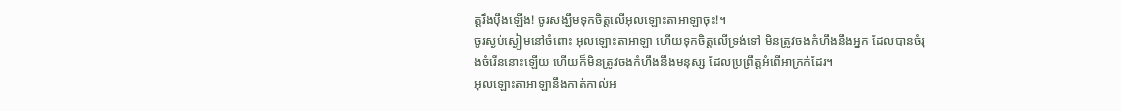ត្តរឹងប៉ឹងឡើង! ចូរសង្ឃឹមទុកចិត្តលើអុលឡោះតាអាឡាចុះ!។
ចូរស្ងប់ស្ងៀមនៅចំពោះ អុលឡោះតាអាឡា ហើយទុកចិត្តលើទ្រង់ទៅ មិនត្រូវចងកំហឹងនឹងអ្នក ដែលបានចំរុងចំរើននោះឡើយ ហើយក៏មិនត្រូវចងកំហឹងនឹងមនុស្ស ដែលប្រព្រឹត្តអំពើអាក្រក់ដែរ។
អុលឡោះតាអាឡានឹងកាត់កាល់អ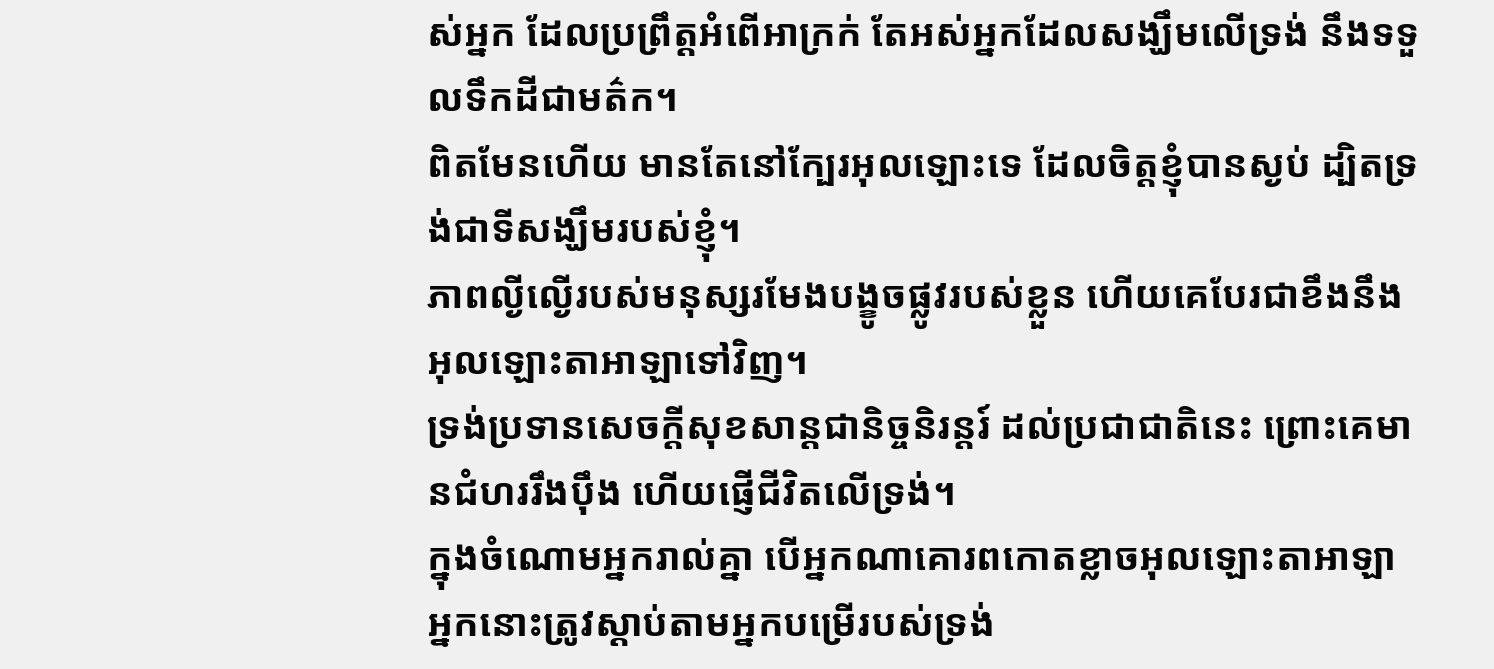ស់អ្នក ដែលប្រព្រឹត្តអំពើអាក្រក់ តែអស់អ្នកដែលសង្ឃឹមលើទ្រង់ នឹងទទួលទឹកដីជាមត៌ក។
ពិតមែនហើយ មានតែនៅក្បែរអុលឡោះទេ ដែលចិត្តខ្ញុំបានស្ងប់ ដ្បិតទ្រង់ជាទីសង្ឃឹមរបស់ខ្ញុំ។
ភាពល្ងីល្ងើរបស់មនុស្សរមែងបង្ខូចផ្លូវរបស់ខ្លួន ហើយគេបែរជាខឹងនឹងអុលឡោះតាអាឡាទៅវិញ។
ទ្រង់ប្រទានសេចក្ដីសុខសាន្តជានិច្ចនិរន្តរ៍ ដល់ប្រជាជាតិនេះ ព្រោះគេមានជំហររឹងប៉ឹង ហើយផ្ញើជីវិតលើទ្រង់។
ក្នុងចំណោមអ្នករាល់គ្នា បើអ្នកណាគោរពកោតខ្លាចអុលឡោះតាអាឡា អ្នកនោះត្រូវស្ដាប់តាមអ្នកបម្រើរបស់ទ្រង់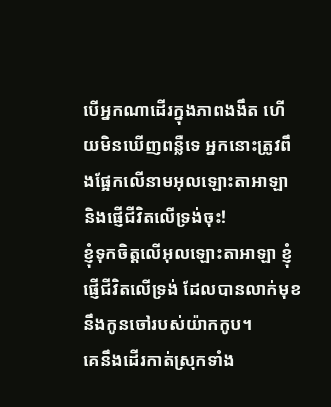បើអ្នកណាដើរក្នុងភាពងងឹត ហើយមិនឃើញពន្លឺទេ អ្នកនោះត្រូវពឹងផ្អែកលើនាមអុលឡោះតាអាឡា និងផ្ញើជីវិតលើទ្រង់ចុះ!
ខ្ញុំទុកចិត្តលើអុលឡោះតាអាឡា ខ្ញុំផ្ញើជីវិតលើទ្រង់ ដែលបានលាក់មុខនឹងកូនចៅរបស់យ៉ាកកូប។
គេនឹងដើរកាត់ស្រុកទាំង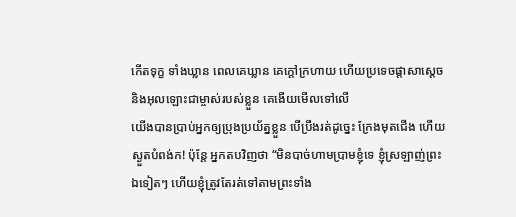កើតទុក្ខ ទាំងឃ្លាន ពេលគេឃ្លាន គេក្ដៅក្រហាយ ហើយប្រទេចផ្ដាសាស្ដេច និងអុលឡោះជាម្ចាស់របស់ខ្លួន គេងើយមើលទៅលើ
យើងបានប្រាប់អ្នកឲ្យប្រុងប្រយ័ត្នខ្លួន បើប្រឹងរត់ដូច្នេះ ក្រែងមុតជើង ហើយស្ងួតបំពង់ក! ប៉ុន្តែ អ្នកតបវិញថា “មិនបាច់ហាមប្រាមខ្ញុំទេ ខ្ញុំស្រឡាញ់ព្រះឯទៀតៗ ហើយខ្ញុំត្រូវតែរត់ទៅតាមព្រះទាំង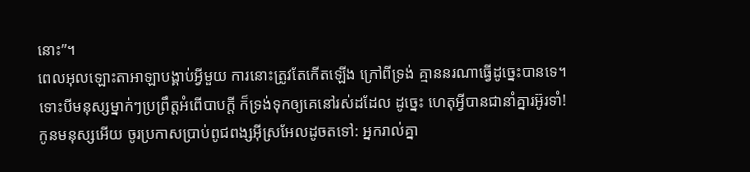នោះ”។
ពេលអុលឡោះតាអាឡាបង្គាប់អ្វីមួយ ការនោះត្រូវតែកើតឡើង ក្រៅពីទ្រង់ គ្មាននរណាធ្វើដូច្នេះបានទេ។
ទោះបីមនុស្សម្នាក់ៗប្រព្រឹត្តអំពើបាបក្ដី ក៏ទ្រង់ទុកឲ្យគេនៅរស់ដដែល ដូច្នេះ ហេតុអ្វីបានជានាំគ្នារអ៊ូរទាំ!
កូនមនុស្សអើយ ចូរប្រកាសប្រាប់ពូជពង្សអ៊ីស្រអែលដូចតទៅ: អ្នករាល់គ្នា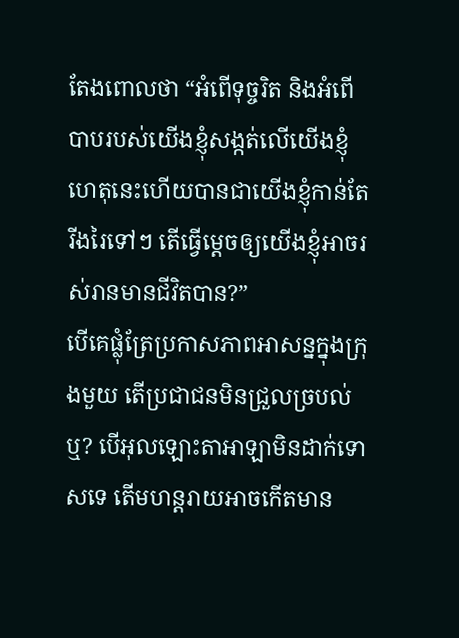តែងពោលថា “អំពើទុច្ចរិត និងអំពើបាបរបស់យើងខ្ញុំសង្កត់លើយើងខ្ញុំ ហេតុនេះហើយបានជាយើងខ្ញុំកាន់តែរីងរៃទៅៗ តើធ្វើម្ដេចឲ្យយើងខ្ញុំអាចរស់រានមានជីវិតបាន?”
បើគេផ្លុំត្រែប្រកាសភាពអាសន្នក្នុងក្រុងមួយ តើប្រជាជនមិនជ្រួលច្របល់ឬ? បើអុលឡោះតាអាឡាមិនដាក់ទោសទេ តើមហន្តរាយអាចកើតមាន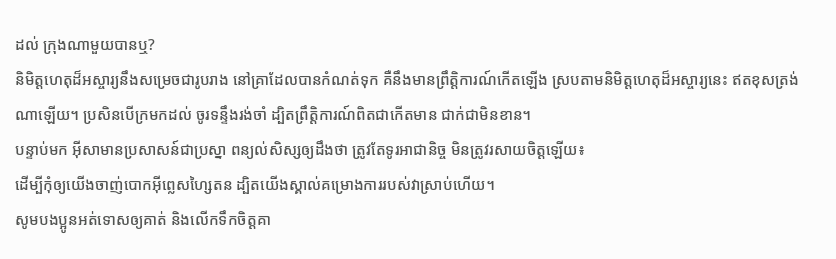ដល់ ក្រុងណាមួយបានឬ?
និមិត្តហេតុដ៏អស្ចារ្យនឹងសម្រេចជារូបរាង នៅគ្រាដែលបានកំណត់ទុក គឺនឹងមានព្រឹត្តិការណ៍កើតឡើង ស្របតាមនិមិត្តហេតុដ៏អស្ចារ្យនេះ ឥតខុសត្រង់ណាឡើយ។ ប្រសិនបើក្រមកដល់ ចូរទន្ទឹងរង់ចាំ ដ្បិតព្រឹត្តិការណ៍ពិតជាកើតមាន ជាក់ជាមិនខាន។
បន្ទាប់មក អ៊ីសាមានប្រសាសន៍ជាប្រស្នា ពន្យល់សិស្សឲ្យដឹងថា ត្រូវតែទូរអាជានិច្ច មិនត្រូវរសាយចិត្ដឡើយ៖
ដើម្បីកុំឲ្យយើងចាញ់បោកអ៊ីព្លេសហ្សៃតន ដ្បិតយើងស្គាល់គម្រោងការរបស់វាស្រាប់ហើយ។
សូមបងប្អូនអត់ទោសឲ្យគាត់ និងលើកទឹកចិត្ដគា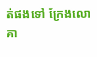ត់ផងទៅ ក្រែងលោគា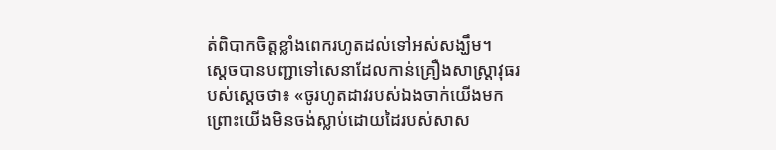ត់ពិបាកចិត្ដខ្លាំងពេករហូតដល់ទៅអស់សង្ឃឹម។
ស្តេចបានបញ្ជាទៅសេនាដែលកាន់គ្រឿងសាស្ត្រាវុធរបស់ស្តេចថា៖ «ចូរហូតដាវរបស់ឯងចាក់យើងមក ព្រោះយើងមិនចង់ស្លាប់ដោយដៃរបស់សាស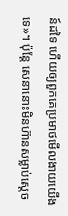ន៍ដទៃ ហើយឲ្យពួកគេប្រមាថមើលងាយយើងទេ»។ ប៉ុន្តែ សេនានោះមិនហ៊ានសម្លាប់ស្តេច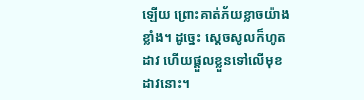ឡើយ ព្រោះគាត់ភ័យខ្លាចយ៉ាងខ្លាំង។ ដូច្នេះ ស្តេចសូលក៏ហូតដាវ ហើយផ្តួលខ្លួនទៅលើមុខដាវនោះ។